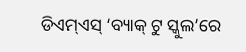ଡିଏମ୍ଏସ୍ ‘ବ୍ୟାକ୍ ଟୁ ସ୍କୁଲ’ରେ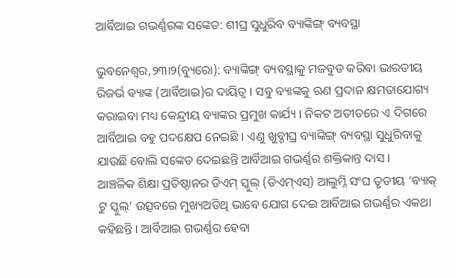ଆର୍ବିଆଇ ଗଭର୍ଣ୍ଣରଙ୍କ ସଙ୍କେତ: ଶୀଘ୍ର ସୁଧୁରିବ ବ୍ୟାଙ୍କିଙ୍ଗ୍ ବ୍ୟବସ୍ଥା

ଭୁବନେଶ୍ୱର,୨୩ା୨(ବ୍ୟୁରୋ): ବ୍ୟାଙ୍କିଙ୍ଗ୍ ବ୍ୟବସ୍ଥାକୁ ମଜବୁତ କରିବା ଭାରତୀୟ ରିଜର୍ଭ ବ୍ୟାଙ୍କ (ଆର୍ବିଆଇ)ର ଦାୟିତ୍ୱ । ସବୁ ବ୍ୟାଙ୍କକୁ ଋଣ ପ୍ରଦାନ କ୍ଷମତାଯୋଗ୍ୟ କରାଇବା ମଧ୍ୟ କେନ୍ଦ୍ରୀୟ ବ୍ୟାଙ୍କର ପ୍ରମୁଖ କାର୍ଯ୍ୟ । ନିକଟ ଅତୀତରେ ଏ ଦିଗରେ ଆର୍ବିଆଇ ବହୁ ପଦକ୍ଷେପ ନେଇଛି । ଏଣୁ ଖୁବ୍ଶୀଘ୍ର ବ୍ୟାଙ୍କିଙ୍ଗ୍ ବ୍ୟବସ୍ଥା ସୁଧୁରିବାକୁ ଯାଉଛି ବୋଲି ସଙ୍କେତ ଦେଇଛନ୍ତି ଆର୍ବିଆଇ ଗଭର୍ଣ୍ଣର ଶକ୍ତିକାନ୍ତ ଦାସ ।
ଆଞ୍ଚଳିକ ଶିକ୍ଷା ପ୍ରତିଷ୍ଠାନର ଡିଏମ୍ ସ୍କୁଲ୍ (ଡିଏମ୍ଏସ୍) ଆଲୁମ୍ନି ସଂଘ ତୃତୀୟ ‘ବ୍ୟାକ୍ ଟୁ ସ୍କୁଲ୍’ ଉତ୍ସବରେ ମୁଖ୍ୟଅତିଥି ଭାବେ ଯୋଗ ଦେଇ ଆର୍ବିଆଇ ଗଭର୍ଣ୍ଣର ଏକଥା କହିଛନ୍ତି । ଆର୍ବିଆଇ ଗଭର୍ଣ୍ଣର ହେବା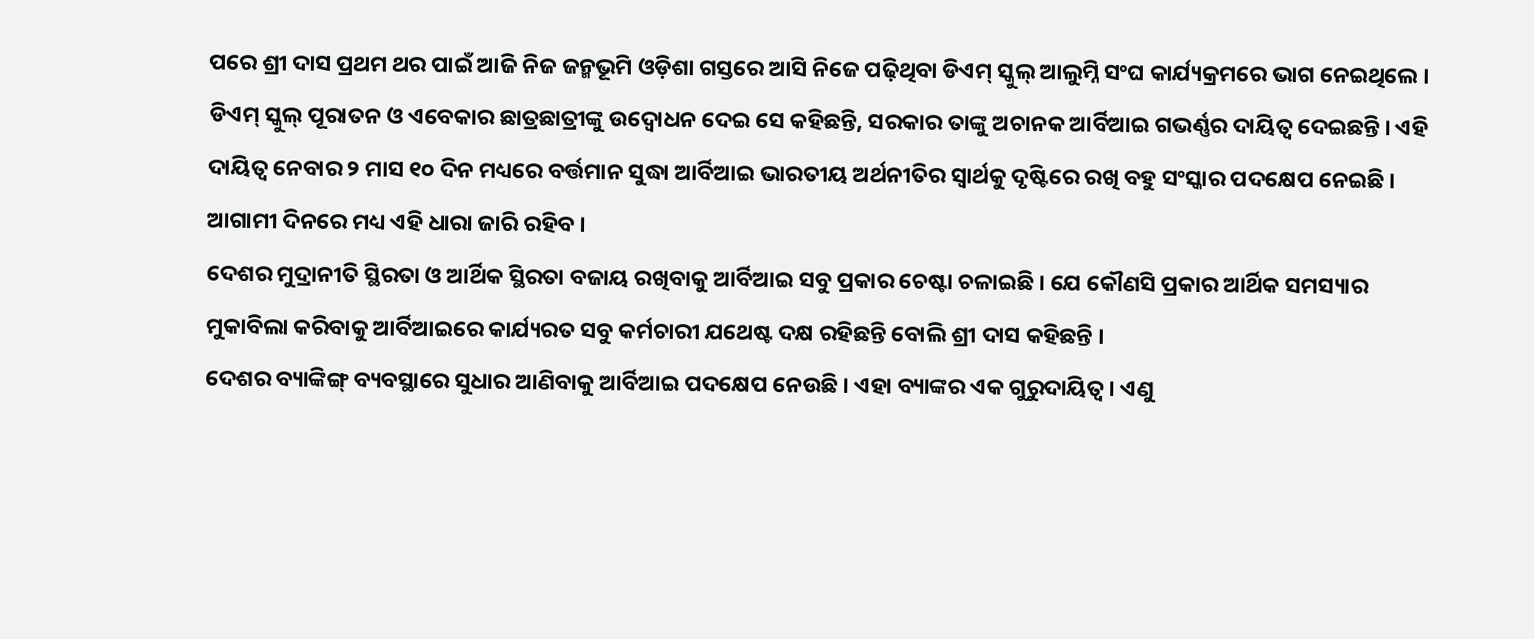ପରେ ଶ୍ରୀ ଦାସ ପ୍ରଥମ ଥର ପାଇଁ ଆଜି ନିଜ ଜନ୍ମଭୂମି ଓଡ଼ିଶା ଗସ୍ତରେ ଆସି ନିଜେ ପଢ଼ିଥିବା ଡିଏମ୍ ସ୍କୁଲ୍ ଆଲୁମ୍ନି ସଂଘ କାର୍ଯ୍ୟକ୍ରମରେ ଭାଗ ନେଇଥିଲେ ।
ଡିଏମ୍ ସ୍କୁଲ୍ ପୂରାତନ ଓ ଏବେକାର ଛାତ୍ରଛାତ୍ରୀଙ୍କୁ ଉଦ୍ବୋଧନ ଦେଇ ସେ କହିଛନ୍ତି, ସରକାର ତାଙ୍କୁ ଅଚାନକ ଆର୍ବିଆଇ ଗଭର୍ଣ୍ଣର ଦାୟିତ୍ୱ ଦେଇଛନ୍ତି । ଏହି ଦାୟିତ୍ୱ ନେବାର ୨ ମାସ ୧୦ ଦିନ ମଧ୍ୟରେ ବର୍ତ୍ତମାନ ସୁଦ୍ଧା ଆର୍ବିଆଇ ଭାରତୀୟ ଅର୍ଥନୀତିର ସ୍ୱାର୍ଥକୁ ଦୃଷ୍ଟିରେ ରଖି ବହୁ ସଂସ୍କାର ପଦକ୍ଷେପ ନେଇଛି । ଆଗାମୀ ଦିନରେ ମଧ୍ୟ ଏହି ଧାରା ଜାରି ରହିବ ।
ଦେଶର ମୁଦ୍ରାନୀତି ସ୍ଥିରତା ଓ ଆର୍ଥିକ ସ୍ଥିରତା ବଜାୟ ରଖିବାକୁ ଆର୍ବିଆଇ ସବୁ ପ୍ରକାର ଚେଷ୍ଟା ଚଳାଇଛି । ଯେ କୌଣସି ପ୍ରକାର ଆର୍ଥିକ ସମସ୍ୟାର ମୁକାବିଲା କରିବାକୁ ଆର୍ବିଆଇରେ କାର୍ଯ୍ୟରତ ସବୁ କର୍ମଚାରୀ ଯଥେଷ୍ଟ ଦକ୍ଷ ରହିଛନ୍ତି ବୋଲି ଶ୍ରୀ ଦାସ କହିଛନ୍ତି ।
ଦେଶର ବ୍ୟାଙ୍କିଙ୍ଗ୍ ବ୍ୟବସ୍ଥାରେ ସୁଧାର ଆଣିବାକୁ ଆର୍ବିଆଇ ପଦକ୍ଷେପ ନେଉଛି । ଏହା ବ୍ୟାଙ୍କର ଏକ ଗୁରୁଦାୟିତ୍ୱ । ଏଣୁ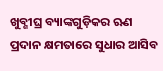ଖୁବ୍ଶୀଘ୍ର ବ୍ୟାଙ୍କଗୁଡ଼ିକର ଋଣ ପ୍ରଦାନ କ୍ଷମତାରେ ସୁଧାର ଆସିବ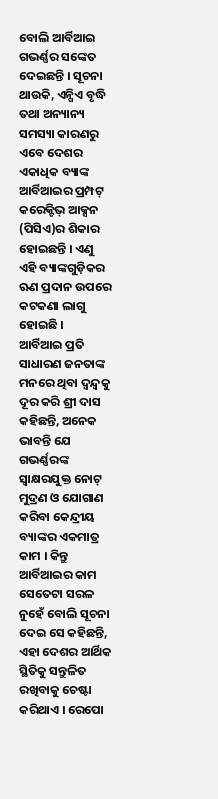ବୋଲି ଆର୍ବିଆଇ ଗଭର୍ଣ୍ଣର ସଙ୍କେତ ଦେଇଛନ୍ତି । ସୂଚନା ଥାଉକି, ଏନ୍ପିଏ ବୃଦ୍ଧି ତଥା ଅନ୍ୟାନ୍ୟ ସମସ୍ୟା କାରଣରୁ ଏବେ ଦେଶର ଏକାଧିକ ବ୍ୟାଙ୍କ ଆର୍ବିଆଇର ପ୍ରମ୍ପଟ୍ କରେକ୍ଟିଭ୍ ଆକ୍ସନ (ପିସିଏ)ର ଶିକାର ହୋଇଛନ୍ତି । ଏଣୁ ଏହି ବ୍ୟାଙ୍କଗୁଡ଼ିକର ଋଣ ପ୍ରଦାନ ଉପରେ କଟକଣା ଲାଗୁ ହୋଇଛି ।
ଆର୍ବିଆଇ ପ୍ରତି ସାଧାରଣ ଜନତାଙ୍କ ମନରେ ଥିବା ଦ୍ୱନ୍ଦ୍ୱକୁ ଦୂର କରି ଶ୍ରୀ ଦାସ କହିଛନ୍ତି, ଅନେକ ଭାବନ୍ତି ଯେ ଗଭର୍ଣ୍ଣରଙ୍କ ସ୍ୱାକ୍ଷରଯୁକ୍ତ ନୋଟ୍ ମୁଦ୍ରଣ ଓ ଯୋଗାଣ କରିବା କେନ୍ଦ୍ରୀୟ ବ୍ୟାଙ୍କର ଏକମାତ୍ର କାମ । କିନ୍ତୁ ଆର୍ବିଆଇର କାମ ସେତେଟା ସରଳ ନୁହେଁ ବୋଲି ସୂଚନା ଦେଇ ସେ କହିଛନ୍ତି, ଏହା ଦେଶର ଆର୍ଥିକ ସ୍ଥିତିକୁ ସନ୍ତୁଳିତ ରଖିବାକୁ ଚେଷ୍ଟା କରିଥାଏ । ରେପୋ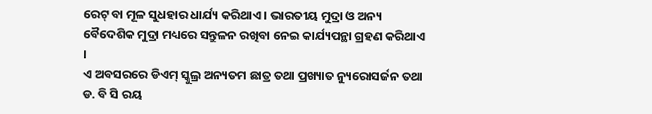ରେଟ୍ ବା ମୂଳ ସୁଧହାର ଧାର୍ଯ୍ୟ କରିଥାଏ । ଭାରତୀୟ ମୁଦ୍ରା ଓ ଅନ୍ୟ ବୈଦେଶିକ ମୁଦ୍ରା ମଧ୍ୟରେ ସନ୍ତୁଳନ ରଖିବା ନେଇ କାର୍ଯ୍ୟପନ୍ଥା ଗ୍ରହଣ କରିଥାଏ ।
ଏ ଅବସରରେ ଡିଏମ୍ ସ୍କୁଲ୍ର ଅନ୍ୟତମ ଛାତ୍ର ତଥା ପ୍ରଖ୍ୟାତ ନ୍ୟୁରୋସର୍ଜନ ତଥା ଡ. ବି ସି ରୟ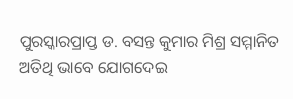ପୁରସ୍କାରପ୍ରାପ୍ତ ଡ. ବସନ୍ତ କୁମାର ମିଶ୍ର ସମ୍ମାନିତ ଅତିଥି ଭାବେ ଯୋଗଦେଇ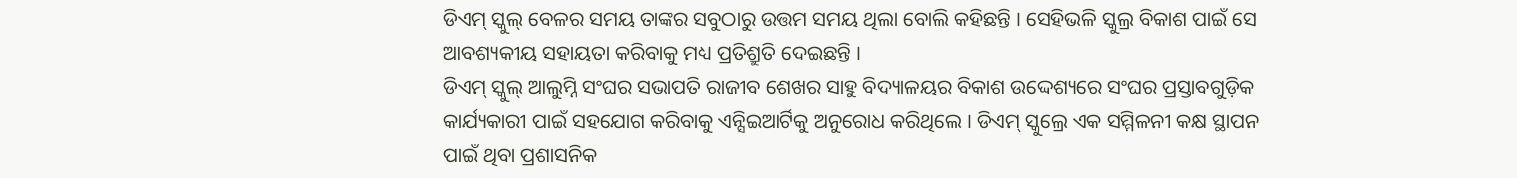ଡିଏମ୍ ସ୍କୁଲ୍ ବେଳର ସମୟ ତାଙ୍କର ସବୁଠାରୁ ଉତ୍ତମ ସମୟ ଥିଲା ବୋଲି କହିଛନ୍ତି । ସେହିଭଳି ସ୍କୁଲ୍ର ବିକାଶ ପାଇଁ ସେ ଆବଶ୍ୟକୀୟ ସହାୟତା କରିବାକୁ ମଧ୍ୟ ପ୍ରତିଶ୍ରୁତି ଦେଇଛନ୍ତି ।
ଡିଏମ୍ ସ୍କୁଲ୍ ଆଲୁମ୍ନି ସଂଘର ସଭାପତି ରାଜୀବ ଶେଖର ସାହୁ ବିଦ୍ୟାଳୟର ବିକାଶ ଉଦ୍ଦେଶ୍ୟରେ ସଂଘର ପ୍ରସ୍ତାବଗୁଡ଼ିକ କାର୍ଯ୍ୟକାରୀ ପାଇଁ ସହଯୋଗ କରିବାକୁ ଏନ୍ସିଇଆର୍ଟିକୁ ଅନୁରୋଧ କରିଥିଲେ । ଡିଏମ୍ ସ୍କୁଲ୍ରେ ଏକ ସମ୍ମିଳନୀ କକ୍ଷ ସ୍ଥାପନ ପାଇଁ ଥିବା ପ୍ରଶାସନିକ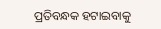ପ୍ରତିବନ୍ଧକ ହଟାଇବାକୁ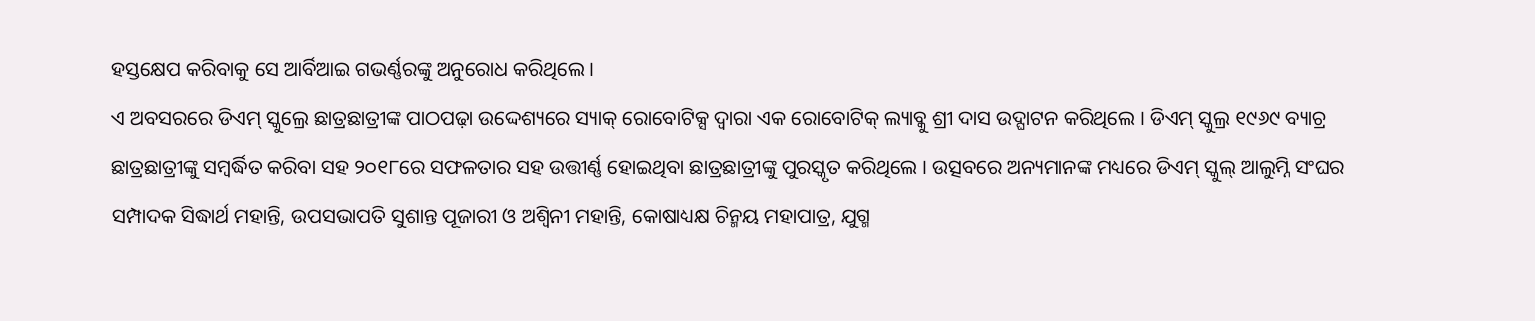ହସ୍ତକ୍ଷେପ କରିବାକୁ ସେ ଆର୍ବିଆଇ ଗଭର୍ଣ୍ଣରଙ୍କୁ ଅନୁରୋଧ କରିଥିଲେ ।
ଏ ଅବସରରେ ଡିଏମ୍ ସ୍କୁଲ୍ରେ ଛାତ୍ରଛାତ୍ରୀଙ୍କ ପାଠପଢ଼ା ଉଦ୍ଦେଶ୍ୟରେ ସ୍ୟାକ୍ ରୋବୋଟିକ୍ସ ଦ୍ୱାରା ଏକ ରୋବୋଟିକ୍ ଲ୍ୟାବ୍କୁ ଶ୍ରୀ ଦାସ ଉଦ୍ଘାଟନ କରିଥିଲେ । ଡିଏମ୍ ସ୍କୁଲ୍ର ୧୯୬୯ ବ୍ୟାଚ୍ର ଛାତ୍ରଛାତ୍ରୀଙ୍କୁ ସମ୍ବର୍ଦ୍ଧିତ କରିବା ସହ ୨୦୧୮ରେ ସଫଳତାର ସହ ଉତ୍ତୀର୍ଣ୍ଣ ହୋଇଥିବା ଛାତ୍ରଛାତ୍ରୀଙ୍କୁ ପୁରସ୍କୃତ କରିଥିଲେ । ଉତ୍ସବରେ ଅନ୍ୟମାନଙ୍କ ମଧ୍ୟରେ ଡିଏମ୍ ସ୍କୁଲ୍ ଆଲୁମ୍ନି ସଂଘର ସମ୍ପାଦକ ସିଦ୍ଧାର୍ଥ ମହାନ୍ତି, ଉପସଭାପତି ସୁଶାନ୍ତ ପୂଜାରୀ ଓ ଅଶ୍ୱିନୀ ମହାନ୍ତି, କୋଷାଧ୍ୟକ୍ଷ ଚିନ୍ମୟ ମହାପାତ୍ର, ଯୁଗ୍ମ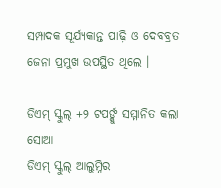ସମ୍ପାଦକ ସୂର୍ଯ୍ୟକାନ୍ତ ପାଢ଼ି ଓ ଦେବବ୍ରତ ଜେନା ପ୍ରମୁଖ ଉପସ୍ଥିତ ଥିଲେ ।

ଡିଏମ୍ ସ୍କୁଲ୍ +୨ ଟପର୍ଙ୍କୁ ସମ୍ମାନିତ କଲା ସୋଆ
ଡିଏମ୍ ସ୍କୁଲ୍ ଆଲୁମ୍ନିର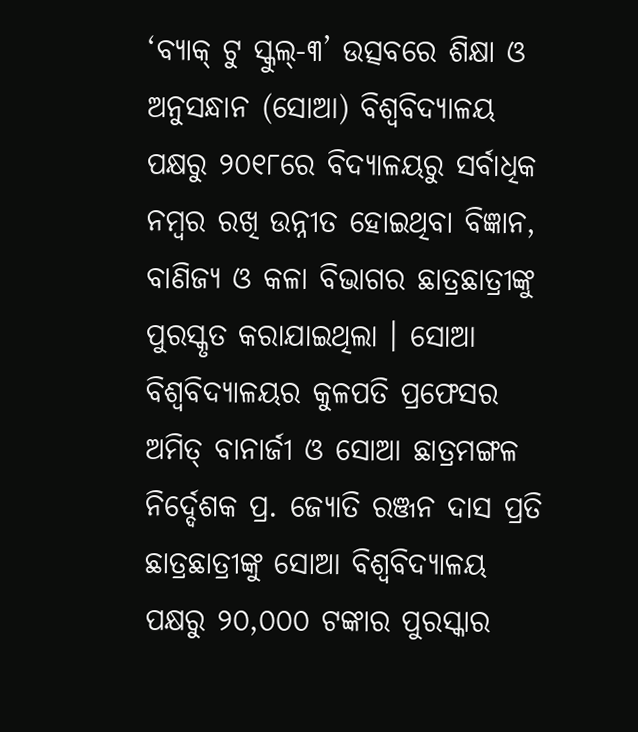‘ବ୍ୟାକ୍ ଟୁ ସ୍କୁଲ୍-୩’ ଉତ୍ସବରେ ଶିକ୍ଷା ଓ ଅନୁସନ୍ଧାନ (ସୋଆ) ବିଶ୍ୱବିଦ୍ୟାଳୟ ପକ୍ଷରୁ ୨୦୧୮ରେ ବିଦ୍ୟାଳୟରୁ ସର୍ବାଧିକ ନମ୍ବର ରଖି ଉନ୍ନୀତ ହୋଇଥିବା ବିଜ୍ଞାନ, ବାଣିଜ୍ୟ ଓ କଳା ବିଭାଗର ଛାତ୍ରଛାତ୍ରୀଙ୍କୁ ପୁରସ୍କୃତ କରାଯାଇଥିଲା । ସୋଆ ବିଶ୍ୱବିଦ୍ୟାଳୟର କୁଳପତି ପ୍ରଫେସର ଅମିତ୍ ବାନାର୍ଜୀ ଓ ସୋଆ ଛାତ୍ରମଙ୍ଗଳ ନିର୍ଦ୍ଦେଶକ ପ୍ର. ଜ୍ୟୋତି ରଞ୍ଜନ ଦାସ ପ୍ରତି ଛାତ୍ରଛାତ୍ରୀଙ୍କୁ ସୋଆ ବିଶ୍ୱବିଦ୍ୟାଳୟ ପକ୍ଷରୁ ୨୦,୦୦୦ ଟଙ୍କାର ପୁରସ୍କାର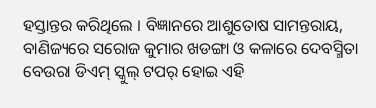ହସ୍ତାନ୍ତର କରିଥିଲେ । ବିଜ୍ଞାନରେ ଆଶୁତୋଷ ସାମନ୍ତରାୟ, ବାଣିଜ୍ୟରେ ସରୋଜ କୁମାର ଖଡଙ୍ଗା ଓ କଳାରେ ଦେବସ୍ମିତା ବେଉରା ଡିଏମ୍ ସ୍କୁଲ୍ ଟପର୍ ହୋଇ ଏହି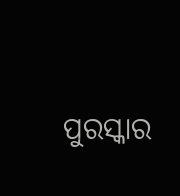ପୁରସ୍କାର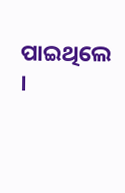ପାଇଥିଲେ ।